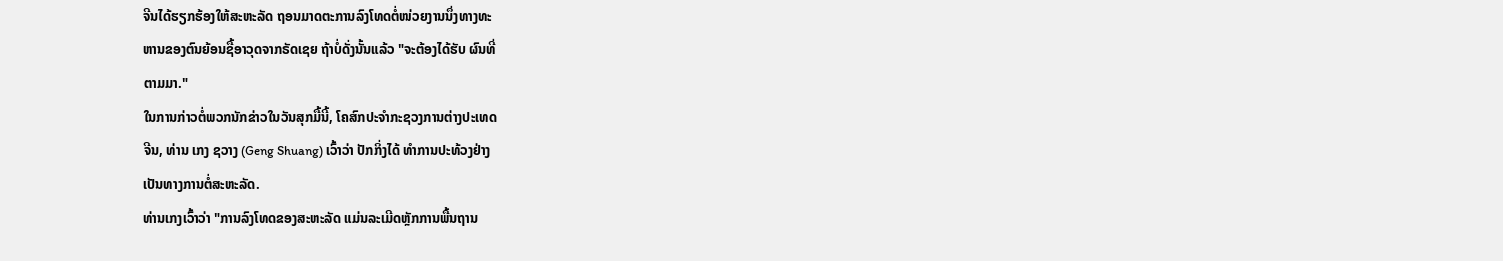ຈີນໄດ້ຮຽກຮ້ອງໃຫ້ສະຫະລັດ ຖອນມາດຕະການລົງໂທດຕໍ່ໜ່ວຍງານນຶ່ງທາງທະ
ຫານຂອງຕົນຍ້ອນຊື້ອາວຸດຈາກຣັດເຊຍ ຖ້າບໍ່ດັ່ງນັ້ນແລ້ວ "ຈະຕ້ອງໄດ້ຮັບ ຜົນທີ່
ຕາມມາ."
ໃນການກ່າວຕໍ່ພວກນັກຂ່າວໃນວັນສຸກມື້ນີ້, ໂຄສົກປະຈໍາກະຊວງການຕ່າງປະເທດ
ຈີນ, ທ່ານ ເກງ ຊວາງ (Geng Shuang) ເວົ້າວ່າ ປັກກິ່ງໄດ້ ທໍາການປະທ້ວງຢ່າງ
ເປັນທາງການຕໍ່ສະຫະລັດ.
ທ່ານເກງເວົ້າວ່າ "ການລົງໂທດຂອງສະຫະລັດ ແມ່ນລະເມີດຫຼັກການພື້ນຖານ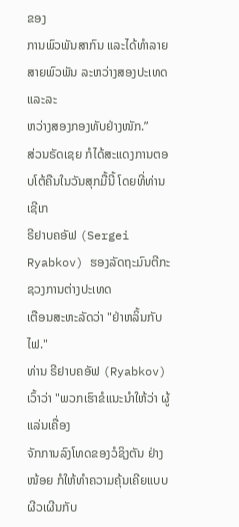ຂອງ
ການພົວພັນສາກົນ ແລະໄດ້ທໍາລາຍສາຍພົວພັນ ລະຫວ່າງສອງປະເທດ ແລະລະ
ຫວ່າງສອງກອງທັບຢ່າງໜັກ.”
ສ່ວນຣັດເຊຍ ກໍໄດ້ສະແດງການຕອບໂຕ້ຄືນໃນວັນສຸກມື້ນີ້ ໂດຍທີ່ທ່ານ ເຊີເກ
ຣີຢາບຄອັຟ (Sergei Ryabkov) ຮອງລັດຖະມົນຕີກະຊວງການຕ່າງປະເທດ
ເຕືອນສະຫະລັດວ່າ "ຢ່າຫລິ້ນກັບໄຟ."
ທ່ານ ຣີຢາບຄອັຟ (Ryabkov) ເວົ້າວ່າ "ພວກເຮົາຂໍແນະນໍາໃຫ້ວ່າ ຜູ້ແລ່ນເຄື່ອງ
ຈັກການລົງໂທດຂອງວໍຊິງຕັນ ຢ່າງໜ້ອຍ ກໍໃຫ້ທໍາຄວາມຄຸ້ນເຄີຍແບບ ຜີວເຜີນກັບ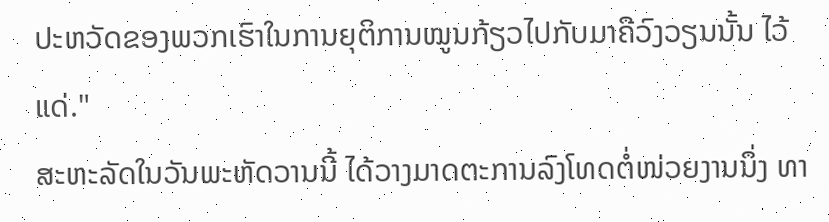ປະຫວັດຂອງພວກເຮົາໃນການຍຸຕິການໝູນກ້ຽວໄປກັບມາຄືວົງວຽນນັ້ນ ໄວ້ແດ່."
ສະຫະລັດໃນວັນພະຫັດວານນີ້ ໄດ້ວາງມາດຕະການລົງໂທດຕໍ່ໜ່ວຍງານນຶ່ງ ທາ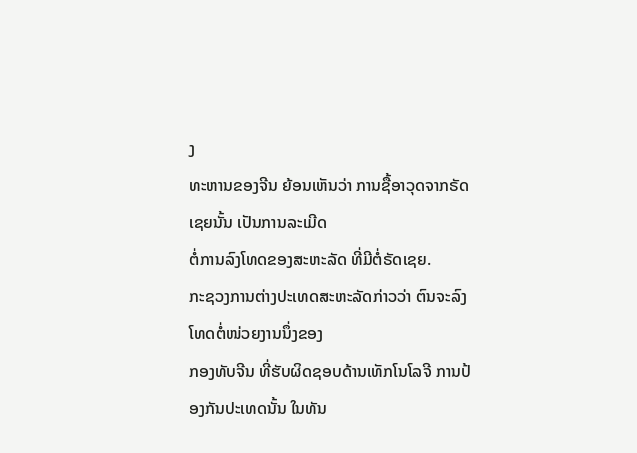ງ
ທະຫານຂອງຈີນ ຍ້ອນເຫັນວ່າ ການຊື້ອາວຸດຈາກຣັດເຊຍນັ້ນ ເປັນການລະເມີດ
ຕໍ່ການລົງໂທດຂອງສະຫະລັດ ທີ່ມີຕໍ່ຣັດເຊຍ.
ກະຊວງການຕ່າງປະເທດສະຫະລັດກ່າວວ່າ ຕົນຈະລົງໂທດຕໍ່ໜ່ວຍງານນຶ່ງຂອງ
ກອງທັບຈີນ ທີ່ຮັບຜິດຊອບດ້ານເທັກໂນໂລຈີ ການປ້ອງກັນປະເທດນັ້ນ ໃນທັນ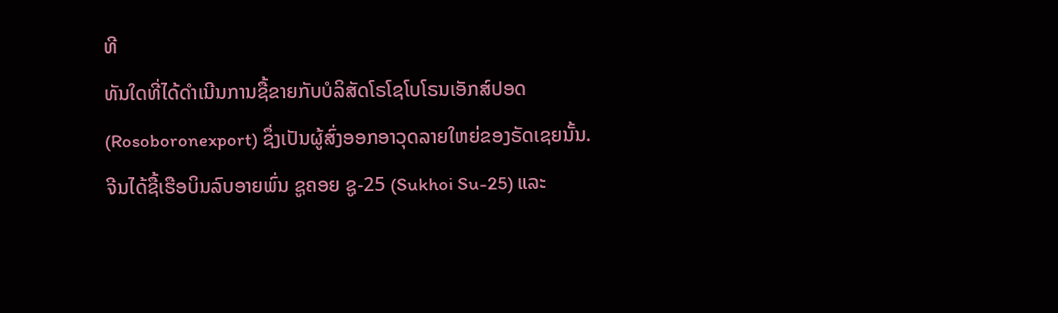ທີ
ທັນໃດທີ່ໄດ້ດໍາເນີນການຊື້ຂາຍກັບບໍລິສັດໂຣໂຊໂບໂຣນເອັກສ໌ປອດ
(Rosoboronexport) ຊຶ່ງເປັນຜູ້ສົ່ງອອກອາວຸດລາຍໃຫຍ່ຂອງຣັດເຊຍນັ້ນ.
ຈີນໄດ້ຊື້ເຮືອບິນລົບອາຍພົ່ນ ຊູຄອຍ ຊູ-25 (Sukhoi Su-25) ແລະ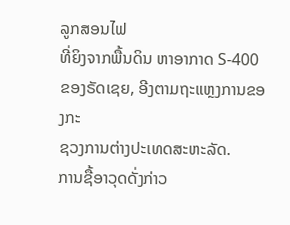ລູກສອນໄຟ
ທີ່ຍິງຈາກພື້ນດິນ ຫາອາກາດ S-400 ຂອງຣັດເຊຍ, ອີງຕາມຖະແຫຼງການຂອງກະ
ຊວງການຕ່າງປະເທດສະຫະລັດ.
ການຊື້ອາວຸດດັ່ງກ່າວ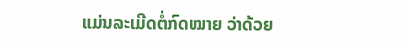ແມ່ນລະເມີດຕໍ່ກົດໝາຍ ວ່າດ້ວຍ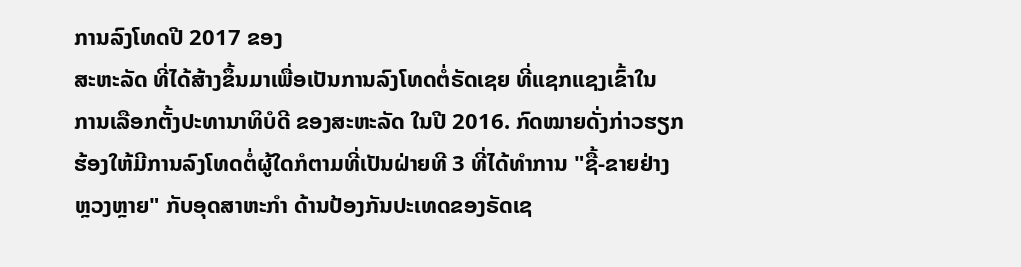ການລົງໂທດປີ 2017 ຂອງ
ສະຫະລັດ ທີ່ໄດ້ສ້າງຂຶ້ນມາເພື່ອເປັນການລົງໂທດຕໍ່ຣັດເຊຍ ທີ່ແຊກແຊງເຂົ້າໃນ
ການເລືອກຕັ້ງປະທານາທິບໍດີ ຂອງສະຫະລັດ ໃນປີ 2016. ກົດໝາຍດັ່ງກ່າວຮຽກ
ຮ້ອງໃຫ້ມີການລົງໂທດຕໍ່ຜູ້ໃດກໍຕາມທີ່ເປັນຝ່າຍທີ 3 ທີ່ໄດ້ທໍາການ "ຊື້-ຂາຍຢ່າງ
ຫຼວງຫຼາຍ" ກັບອຸດສາຫະກໍາ ດ້ານປ້ອງກັນປະເທດຂອງຣັດເຊ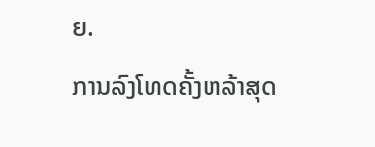ຍ.
ການລົງໂທດຄັ້ງຫລ້າສຸດ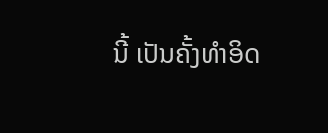ນີ້ ເປັນຄັ້ງທໍາອິດ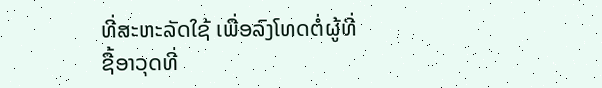ທີ່ສະຫະລັດໃຊ້ ເພື່ອລົງໂທດຕໍ່ຜູ້ທີ່
ຊື້ອາວຸດທີ່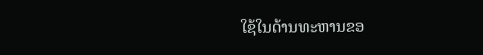ໃຊ້ໃນດ້ານທະຫານຂອ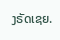ງຣັດເຊຍ.